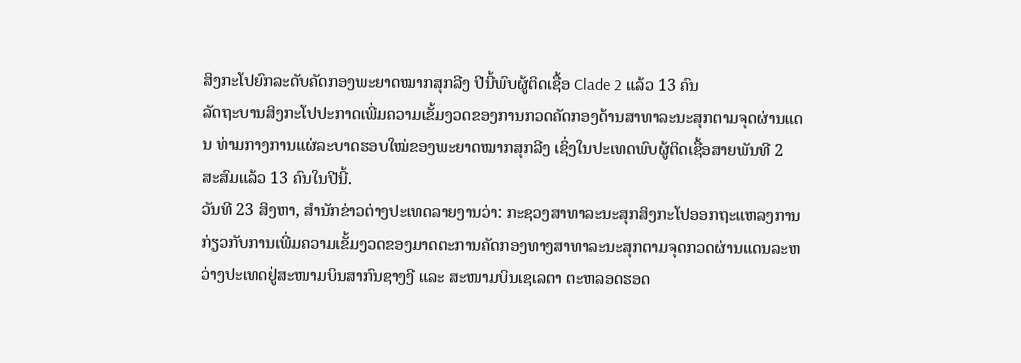ສິງກະໂປຍົກລະດັບຄັດກອງພະຍາດໝາກສຸກລີງ ປີນີ້ພົບຜູ້ຕິດເຊື້ອ Clade 2 ແລ້ວ 13 ຄົນ
ລັດຖະບານສິງກະໂປປະກາດເພີ່ມຄວາມເຂັ້ມງວດຂອງການກວດຄັດກອງດ້ານສາທາລະນະສຸກຕາມຈຸດຜ່ານແດນ ທ່າມກາງການແຜ່ລະບາດຮອບໃໝ່ຂອງພະຍາດໝາກສຸກລີງ ເຊິ່ງໃນປະເທດພົບຜູ້ຕິດເຊື້ອສາຍພັນທີ 2 ສະສົມແລ້ວ 13 ຄົນໃນປີນີ້.
ວັນທີ 23 ສິງຫາ, ສໍານັກຂ່າວຕ່າງປະເທດລາຍງານວ່າ: ກະຊວງສາທາລະນະສຸກສິງກະໂປອອກຖະແຫລງການກ່ຽວກັບການເພີ່ມຄວາມເຂັ້ມງວດຂອງມາດຕະການຄັດກອງທາງສາທາລະນະສຸກຕາມຈຸດກວດຜ່ານແດນລະຫວ່າງປະເທດຢູ່ສະໜາມບິນສາກົນຊາງງີ ແລະ ສະໜາມບິນເຊເລຕາ ຕະຫລອດຮອດ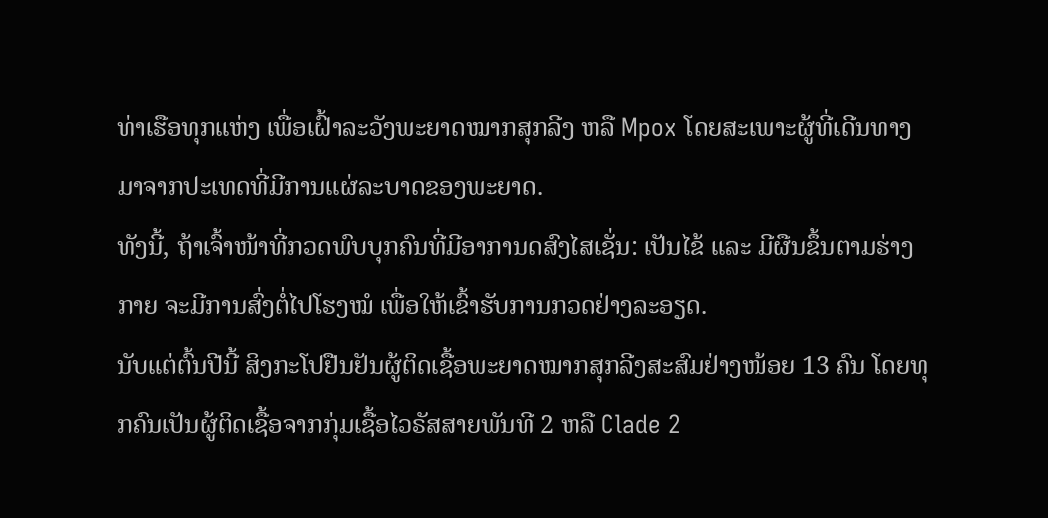ທ່າເຮືອທຸກແຫ່ງ ເພື່ອເຝົ້າລະວັງພະຍາດໝາກສຸກລີງ ຫລື Mpox ໂດຍສະເພາະຜູ້ທີ່ເດີນທາງມາຈາກປະເທດທີ່ມີການແຜ່ລະບາດຂອງພະຍາດ.
ທັງນີ້, ຖ້າເຈົ້າໜ້າທີ່ກວດພົບບຸກຄົນທີ່ມີອາການດສົງໄສເຊັ່ນ: ເປັນໄຂ້ ແລະ ມີຜືນຂຶ້ນຕາມຮ່າງກາຍ ຈະມີການສົ່ງຕໍ່ໄປໂຮງໝໍ ເພື່ອໃຫ້ເຂົ້າຮັບການກວດຢ່າງລະອຽດ.
ນັບແຕ່ຕົ້ນປີນີ້ ສິງກະໂປຢືນຢັນຜູ້ຕິດເຊື້ອພະຍາດໝາກສຸກລີງສະສົມຢ່າງໜ້ອຍ 13 ຄົນ ໂດຍທຸກຄົນເປັນຜູ້ຕິດເຊື້ອຈາກກຸ່ມເຊື້ອໄວຣັສສາຍພັນທີ 2 ຫລື Clade 2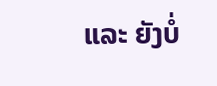ແລະ ຍັງບໍ່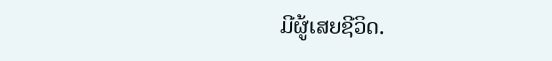ມີຜູ້ເສຍຊີວິດ.